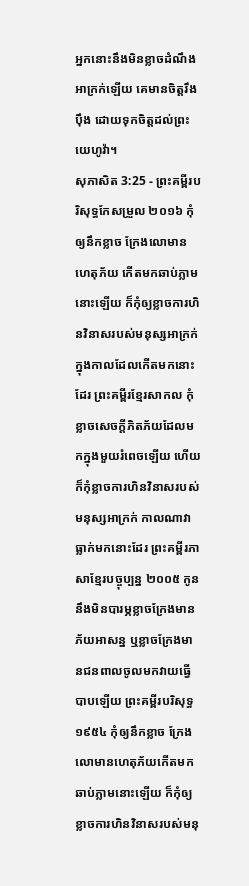អ្នកនោះនឹងមិនខ្លាចដំណឹងអាក្រក់ឡើយ គេមានចិត្តរឹងប៉ឹង ដោយទុកចិត្តដល់ព្រះយេហូវ៉ា។
សុភាសិត 3:25 - ព្រះគម្ពីរបរិសុទ្ធកែសម្រួល ២០១៦ កុំឲ្យនឹកខ្លាច ក្រែងលោមានហេតុភ័យ កើតមកឆាប់ភ្លាមនោះឡើយ ក៏កុំឲ្យខ្លាចការហិនវិនាសរបស់មនុស្សអាក្រក់ ក្នុងកាលដែលកើតមកនោះដែរ ព្រះគម្ពីរខ្មែរសាកល កុំខ្លាចសេចក្ដីភិតភ័យដែលមកក្នុងមួយរំពេចឡើយ ហើយក៏កុំខ្លាចការហិនវិនាសរបស់មនុស្សអាក្រក់ កាលណាវាធ្លាក់មកនោះដែរ ព្រះគម្ពីរភាសាខ្មែរបច្ចុប្បន្ន ២០០៥ កូននឹងមិនបារម្ភខ្លាចក្រែងមានភ័យអាសន្ន ឬខ្លាចក្រែងមានជនពាលចូលមកវាយធ្វើបាបឡើយ ព្រះគម្ពីរបរិសុទ្ធ ១៩៥៤ កុំឲ្យនឹកខ្លាច ក្រែងលោមានហេតុភ័យកើតមកឆាប់ភ្លាមនោះឡើយ ក៏កុំឲ្យខ្លាចការហិនវិនាសរបស់មនុ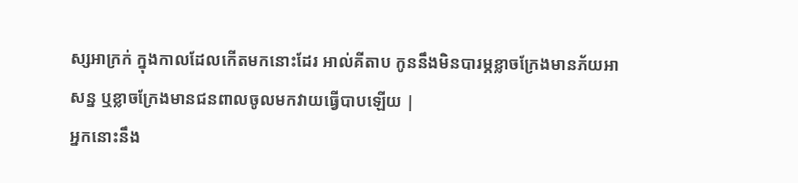ស្សអាក្រក់ ក្នុងកាលដែលកើតមកនោះដែរ អាល់គីតាប កូននឹងមិនបារម្ភខ្លាចក្រែងមានភ័យអាសន្ន ឬខ្លាចក្រែងមានជនពាលចូលមកវាយធ្វើបាបឡើយ |
អ្នកនោះនឹង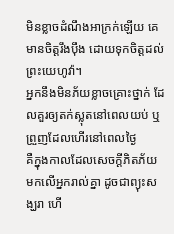មិនខ្លាចដំណឹងអាក្រក់ឡើយ គេមានចិត្តរឹងប៉ឹង ដោយទុកចិត្តដល់ព្រះយេហូវ៉ា។
អ្នកនឹងមិនភ័យខ្លាចគ្រោះថ្នាក់ ដែលគួរឲ្យតក់ស្លុតនៅពេលយប់ ឬព្រួញដែលហើរនៅពេលថ្ងៃ
គឺក្នុងកាលដែលសេចក្ដីភិតភ័យ មកលើអ្នករាល់គ្នា ដូចជាព្យុះសង្ឃរា ហើ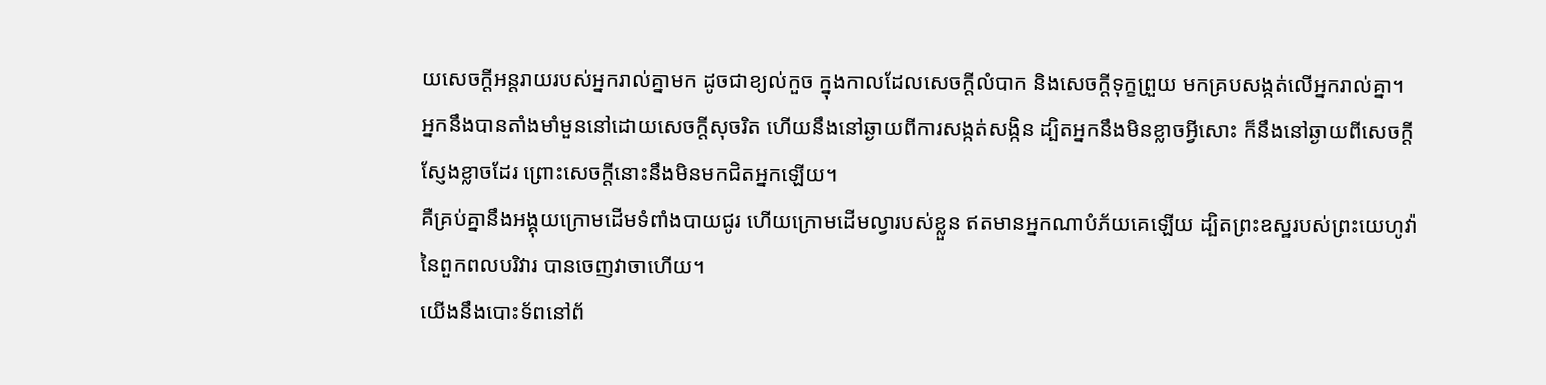យសេចក្ដីអន្តរាយរបស់អ្នករាល់គ្នាមក ដូចជាខ្យល់កួច ក្នុងកាលដែលសេចក្ដីលំបាក និងសេចក្ដីទុក្ខព្រួយ មកគ្របសង្កត់លើអ្នករាល់គ្នា។
អ្នកនឹងបានតាំងមាំមួននៅដោយសេចក្ដីសុចរិត ហើយនឹងនៅឆ្ងាយពីការសង្កត់សង្កិន ដ្បិតអ្នកនឹងមិនខ្លាចអ្វីសោះ ក៏នឹងនៅឆ្ងាយពីសេចក្ដីស្ញែងខ្លាចដែរ ព្រោះសេចក្ដីនោះនឹងមិនមកជិតអ្នកឡើយ។
គឺគ្រប់គ្នានឹងអង្គុយក្រោមដើមទំពាំងបាយជូរ ហើយក្រោមដើមល្វារបស់ខ្លួន ឥតមានអ្នកណាបំភ័យគេឡើយ ដ្បិតព្រះឧស្ឋរបស់ព្រះយេហូវ៉ានៃពួកពលបរិវារ បានចេញវាចាហើយ។
យើងនឹងបោះទ័ពនៅព័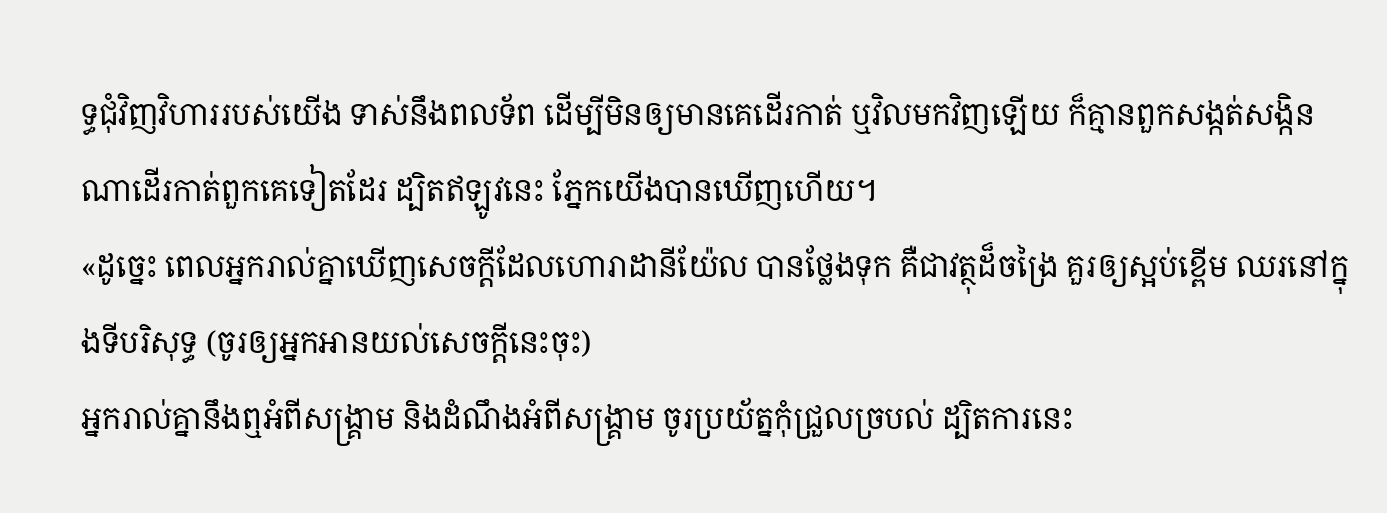ទ្ធជុំវិញវិហាររបស់យើង ទាស់នឹងពលទ័ព ដើម្បីមិនឲ្យមានគេដើរកាត់ ឬវិលមកវិញឡើយ ក៏គ្មានពួកសង្កត់សង្កិនណាដើរកាត់ពួកគេទៀតដែរ ដ្បិតឥឡូវនេះ ភ្នែកយើងបានឃើញហើយ។
«ដូច្នេះ ពេលអ្នករាល់គ្នាឃើញសេចក្តីដែលហោរាដានីយ៉ែល បានថ្លែងទុក គឺជាវត្ថុដ៏ចង្រៃ គួរឲ្យស្អប់ខ្ពើម ឈរនៅក្នុងទីបរិសុទ្ធ (ចូរឲ្យអ្នកអានយល់សេចក្ដីនេះចុះ)
អ្នករាល់គ្នានឹងឮអំពីសង្គ្រាម និងដំណឹងអំពីសង្គ្រាម ចូរប្រយ័ត្នកុំជ្រួលច្របល់ ដ្បិតការនេះ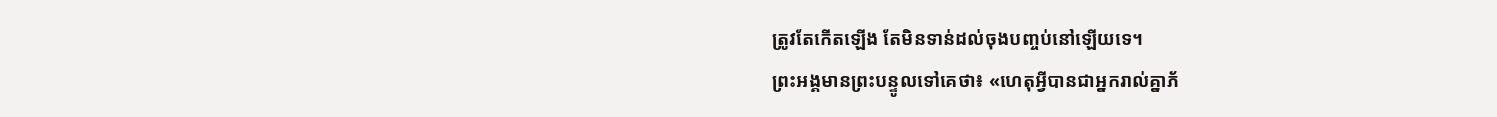ត្រូវតែកើតឡើង តែមិនទាន់ដល់ចុងបញ្ចប់នៅឡើយទេ។
ព្រះអង្គមានព្រះបន្ទូលទៅគេថា៖ «ហេតុអ្វីបានជាអ្នករាល់គ្នាភ័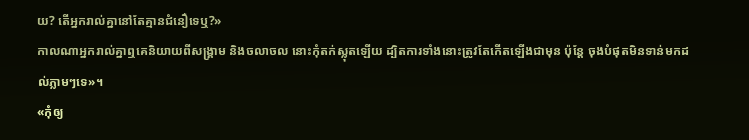យ? តើអ្នករាល់គ្នានៅតែគ្មានជំនឿទេឬ?»
កាលណាអ្នករាល់គ្នាឮគេនិយាយពីសង្គ្រាម និងចលាចល នោះកុំតក់ស្លុតឡើយ ដ្បិតការទាំងនោះត្រូវតែកើតឡើងជាមុន ប៉ុន្តែ ចុងបំផុតមិនទាន់មកដល់ភ្លាមៗទេ»។
«កុំឲ្យ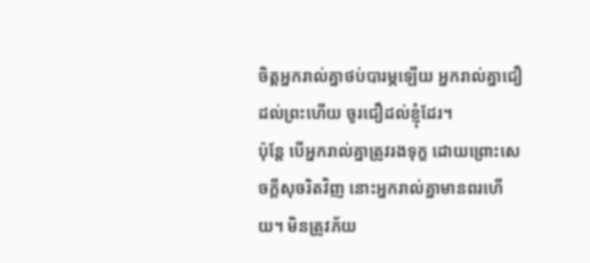ចិត្តអ្នករាល់គ្នាថប់បារម្ភឡើយ អ្នករាល់គ្នាជឿដល់ព្រះហើយ ចូរជឿដល់ខ្ញុំដែរ។
ប៉ុន្តែ បើអ្នករាល់គ្នាត្រូវរងទុក្ខ ដោយព្រោះសេចក្តីសុចរិតវិញ នោះអ្នករាល់គ្នាមានពរហើយ។ មិនត្រូវភ័យ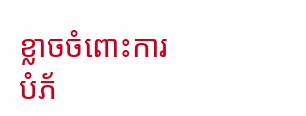ខ្លាចចំពោះការបំភ័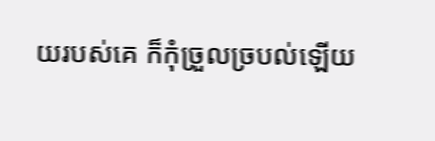យរបស់គេ ក៏កុំច្រួលច្របល់ឡើយ